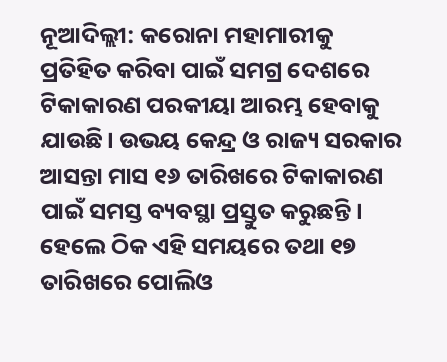ନୂଆଦିଲ୍ଲୀ: କରୋନା ମହାମାରୀକୁ ପ୍ରତିହିତ କରିବା ପାଇଁ ସମଗ୍ର ଦେଶରେ ଟିକାକାରଣ ପରକୀୟା ଆରମ୍ଭ ହେବାକୁ ଯାଉଛି। ଉଭୟ କେନ୍ଦ୍ର ଓ ରାଜ୍ୟ ସରକାର ଆସନ୍ତା ମାସ ୧୬ ତାରିଖରେ ଟିକାକାରଣ ପାଇଁ ସମସ୍ତ ବ୍ୟବସ୍ଥା ପ୍ରସ୍ତୁତ କରୁଛନ୍ତି। ହେଲେ ଠିକ ଏହି ସମୟରେ ତଥା ୧୭ ତାରିଖରେ ପୋଲିଓ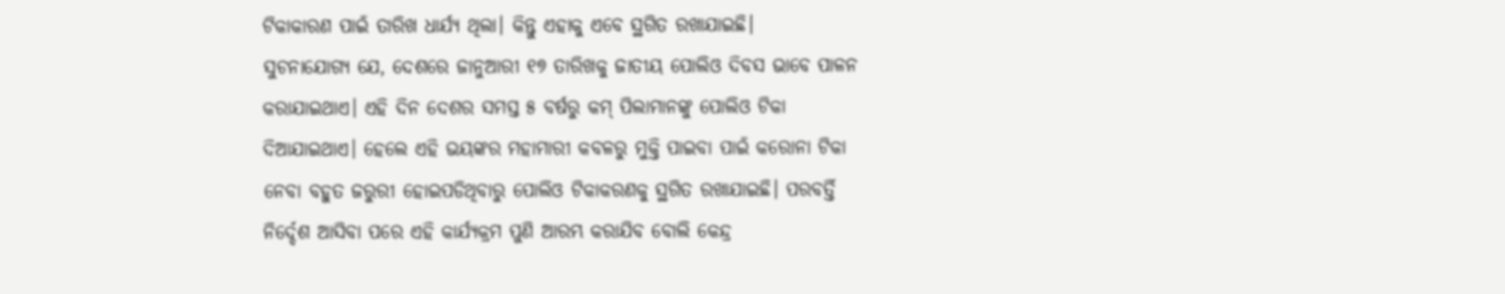ଟିକାକାରଣ ପାଇଁ ତାରିଖ ଧାର୍ଯ୍ୟ ଥିଲା। କିନ୍ତୁ ଏହାକୁ ଏବେ ସ୍ଥଗିତ ରଖାଯାଇଛି।
ସୁଚନାଯୋଗ୍ୟ ଯେ, ଦେଶରେ ଜାନୁଆରୀ ୧୭ ତାରିଖକୁ ଜାତୀୟ ପୋଲିଓ ଦିବସ ଭାବେ ପାଳନ କରାଯାଇଥାଏ। ଏହି ଦିନ ଦେଶର ସମସ୍ତ ୫ ବର୍ଷରୁ କମ୍ ପିଲାମାନଙ୍କୁ ପୋଲିଓ ଟିକା ଦିଆଯାଇଥାଏ। ହେଲେ ଏହି ଭୟଙ୍କର ମହାମାରୀ କବଳରୁ ମୁକ୍ତି ପାଇବା ପାଇଁ କରୋନା ଟିକା ନେବା ବହୁତ ଜରୁରୀ ହୋଇପଡିଥିବାରୁ ପୋଲିଓ ଟିକାକରଣକୁ ସ୍ଥଗିତ ରଖାଯାଇଛି। ପରବର୍ତ୍ତି ନିର୍ଦ୍ଦେଶ ଆସିବା ପରେ ଏହି କାର୍ଯ୍ୟକ୍ରମ ପୁଣି ଆରମ୍ଭ କରାଯିବ ବୋଲି କେନ୍ଦ୍ର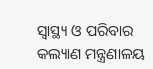ସ୍ୱାସ୍ଥ୍ୟ ଓ ପରିବାର କଲ୍ୟାଣ ମନ୍ତ୍ରଣାଳୟ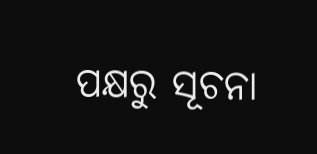ପକ୍ଷରୁ ସୂଚନା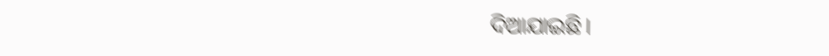ଦିଆଯାଇଛି।